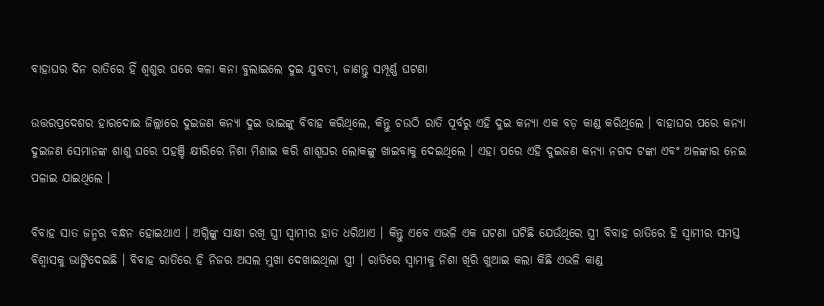ବାହାଘର ଦିନ ରାତିରେ ହିଁ ଶ୍ୱଶୁର ଘରେ କଳା କନା ବୁଲାଇଲେ ଦୁଇ ଯୁବତୀ, ଜାଣନ୍ତୁ ସମ୍ପୂର୍ଣ୍ଣ ଘଟଣା

ଉତ୍ତରପ୍ରଦେଶର ହାରଦୋଇ ଜିଲ୍ଲାରେ ଦୁଇଜଣ କନ୍ୟା ଦୁଇ ଭାଇଙ୍କୁ ବିବାହ କରିଥିଲେ, କିନ୍ତୁ ଚଉଠି ରାତି ପୂର୍ବରୁ ଏହି ଦୁଇ କନ୍ୟା ଏକ ବଡ଼ କାଣ୍ଡ କରିଥିଲେ । ବାହାଘର ପରେ କନ୍ୟା ଦୁଇଜଣ ସେମାନଙ୍କ ଶାଶୁ ଘରେ ପହଞ୍ଚି କ୍ଷୀରିରେ ନିଶା ମିଶାଇ କରି ଶାଶୂଘର ଲୋକଙ୍କୁ ଖାଇବାକୁ ଦେଇଥିଲେ । ଏହା ପରେ ଏହି ଦୁଇଜଣ କନ୍ୟା ନଗଦ ଟଙ୍କା ଏବଂ ଅଳଙ୍କାର ନେଇ ପଳାଇ ଯାଇଥିଲେ ।

ବିବାହ ସାତ ଜନ୍ମର ବନ୍ଧନ ହୋଇଥାଏ । ଅଗ୍ନିଙ୍କୁ ସାକ୍ଷୀ ରଖି ସ୍ତ୍ରୀ ସ୍ୱାମୀର ହାତ ଧରିଥାଏ । କିନ୍ତୁ ଏବେ ଏଭଳି ଏକ ଘଟଣା ଘଟିଛି ଯେଉଁଥିରେ ସ୍ତ୍ରୀ ବିବାହ ରାତିରେ ହି ସ୍ୱାମୀର ସମସ୍ତ ବିଶ୍ୱାସକୁ ଭାଙ୍ଗିଦେଇଛି । ବିବାହ ରାତିରେ ହି ନିଜର ଅସଲ ମୁଖା ଦେଖାଇଥିଲା ସ୍ତ୍ରୀ । ରାତିରେ ସ୍ୱାମୀକୁ ନିଶା ଖିରି ଖୁଆଇ କଲା କିଛି ଏଭଳି କାଣ୍ଡ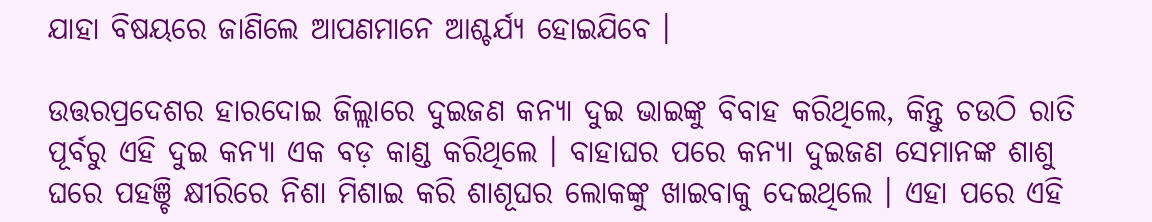ଯାହା ବିଷୟରେ ଜାଣିଲେ ଆପଣମାନେ ଆଶ୍ଚର୍ଯ୍ୟ ହୋଇଯିବେ ।

ଉତ୍ତରପ୍ରଦେଶର ହାରଦୋଇ ଜିଲ୍ଲାରେ ଦୁଇଜଣ କନ୍ୟା ଦୁଇ ଭାଇଙ୍କୁ ବିବାହ କରିଥିଲେ, କିନ୍ତୁ ଚଉଠି ରାତି ପୂର୍ବରୁ ଏହି ଦୁଇ କନ୍ୟା ଏକ ବଡ଼ କାଣ୍ଡ କରିଥିଲେ । ବାହାଘର ପରେ କନ୍ୟା ଦୁଇଜଣ ସେମାନଙ୍କ ଶାଶୁ ଘରେ ପହଞ୍ଚି କ୍ଷୀରିରେ ନିଶା ମିଶାଇ କରି ଶାଶୂଘର ଲୋକଙ୍କୁ ଖାଇବାକୁ ଦେଇଥିଲେ । ଏହା ପରେ ଏହି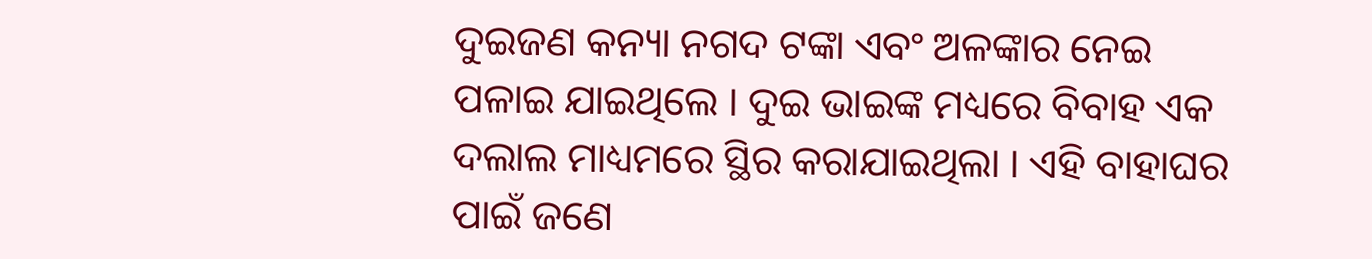ଦୁଇଜଣ କନ୍ୟା ନଗଦ ଟଙ୍କା ଏବଂ ଅଳଙ୍କାର ନେଇ ପଳାଇ ଯାଇଥିଲେ । ଦୁଇ ଭାଇଙ୍କ ମଧ୍ୟରେ ବିବାହ ଏକ ଦଲାଲ ମାଧ୍ୟମରେ ସ୍ଥିର କରାଯାଇଥିଲା । ଏହି ବାହାଘର ପାଇଁ ଜଣେ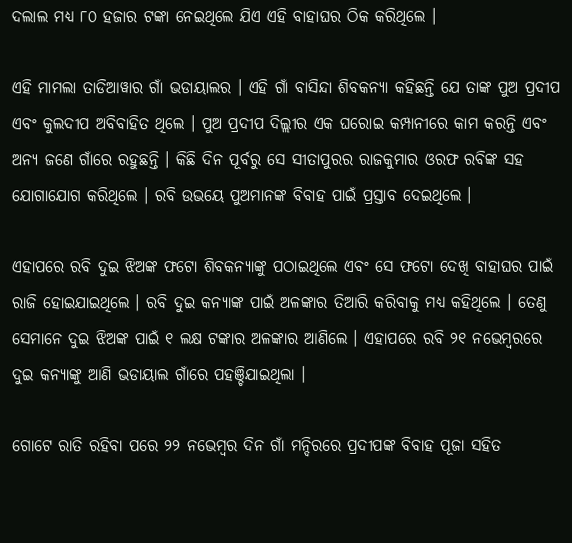ଦଲାଲ ମଧ୍ୟ ୮୦ ହଜାର ଟଙ୍କା ନେଇଥିଲେ ଯିଏ ଏହି ବାହାଘର ଠିକ କରିଥିଲେ ।

ଏହି ମାମଲା ତାଡିଆୱାର ଗାଁ ଭଡାୟାଲର । ଏହି ଗାଁ ବାସିନ୍ଦା ଶିବକନ୍ୟା କହିଛନ୍ତି ଯେ ତାଙ୍କ ପୁଅ ପ୍ରଦୀପ ଏବଂ କୁଲଦୀପ ଅବିବାହିତ ଥିଲେ । ପୁଅ ପ୍ରଦୀପ ଦିଲ୍ଲୀର ଏକ ଘରୋଇ କମ୍ପାନୀରେ କାମ କରନ୍ତି ଏବଂ ଅନ୍ୟ ଜଣେ ଗାଁରେ ରହୁଛନ୍ତି । କିଛି ଦିନ ପୂର୍ବରୁ ସେ ସୀତାପୁରର ରାଜକୁମାର ଓରଫ ରବିଙ୍କ ସହ ଯୋଗାଯୋଗ କରିଥିଲେ । ରବି ଉଭୟେ ପୁଅମାନଙ୍କ ବିବାହ ପାଇଁ ପ୍ରସ୍ତାବ ଦେଇଥିଲେ ।

ଏହାପରେ ରବି ଦୁଇ ଝିଅଙ୍କ ଫଟୋ ଶିବକନ୍ୟାଙ୍କୁ ପଠାଇଥିଲେ ଏବଂ ସେ ଫଟୋ ଦେଖି ବାହାଘର ପାଇଁ ରାଜି ହୋଇଯାଇଥିଲେ । ରବି ଦୁଇ କନ୍ୟାଙ୍କ ପାଇଁ ଅଳଙ୍କାର ତିଆରି କରିବାକୁ ମଧ୍ୟ କହିଥିଲେ । ତେଣୁ ସେମାନେ ଦୁଇ ଝିଅଙ୍କ ପାଇଁ ୧ ଲକ୍ଷ ଟଙ୍କାର ଅଳଙ୍କାର ଆଣିଲେ । ଏହାପରେ ରବି ୨୧ ନଭେମ୍ବରରେ ଦୁଇ କନ୍ୟାଙ୍କୁ ଆଣି ଭଡାୟାଲ ଗାଁରେ ପହଞ୍ଚିଯାଇଥିଲା ।

ଗୋଟେ ରାତି ରହିବା ପରେ ୨୨ ନଭେମ୍ବର ଦିନ ଗାଁ ମନ୍ଦିରରେ ପ୍ରଦୀପଙ୍କ ବିବାହ ପୂଜା ସହିତ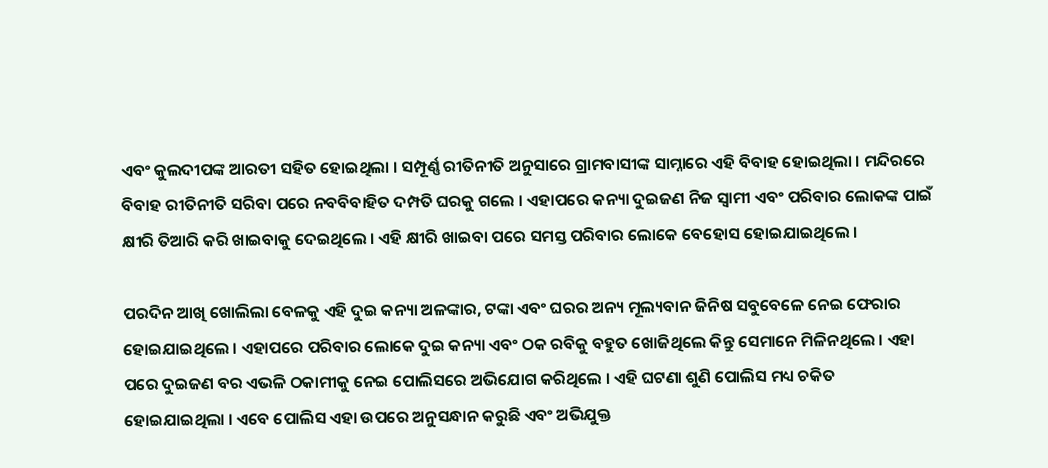ଏବଂ କୁଲଦୀପଙ୍କ ଆରତୀ ସହିତ ହୋଇଥିଲା । ସମ୍ପୂର୍ଣ୍ଣ ରୀତିନୀତି ଅନୁସାରେ ଗ୍ରାମବାସୀଙ୍କ ସାମ୍ନାରେ ଏହି ବିବାହ ହୋଇଥିଲା । ମନ୍ଦିରରେ ବିବାହ ରୀତିନୀତି ସରିବା ପରେ ନବବିବାହିତ ଦମ୍ପତି ଘରକୁ ଗଲେ । ଏହାପରେ କନ୍ୟା ଦୁଇଜଣ ନିଜ ସ୍ୱାମୀ ଏବଂ ପରିବାର ଲୋକଙ୍କ ପାଇଁ କ୍ଷୀରି ତିଆରି କରି ଖାଇବାକୁ ଦେଇଥିଲେ । ଏହି କ୍ଷୀରି ଖାଇବା ପରେ ସମସ୍ତ ପରିବାର ଲୋକେ ବେହୋସ ହୋଇଯାଇଥିଲେ ।

ପରଦିନ ଆଖି ଖୋଲିଲା ବେଳକୁ ଏହି ଦୁଇ କନ୍ୟା ଅଳଙ୍କାର, ଟଙ୍କା ଏବଂ ଘରର ଅନ୍ୟ ମୂଲ୍ୟବାନ ଜିନିଷ ସବୁବେଳେ ନେଇ ଫେରାର ହୋଇଯାଇଥିଲେ । ଏହାପରେ ପରିବାର ଲୋକେ ଦୁଇ କନ୍ୟା ଏବଂ ଠକ ରବିକୁ ବହୁତ ଖୋଜିଥିଲେ କିନ୍ତୁ ସେମାନେ ମିଳିନଥିଲେ । ଏହା ପରେ ଦୁଇଜଣ ବର ଏଭଳି ଠକାମୀକୁ ନେଇ ପୋଲିସରେ ଅଭିଯୋଗ କରିଥିଲେ । ଏହି ଘଟଣା ଶୁଣି ପୋଲିସ ମଧ୍ୟ ଚକିତ ହୋଇଯାଇଥିଲା । ଏବେ ପୋଲିସ ଏହା ଉପରେ ଅନୁସନ୍ଧାନ କରୁଛି ଏବଂ ଅଭିଯୁକ୍ତ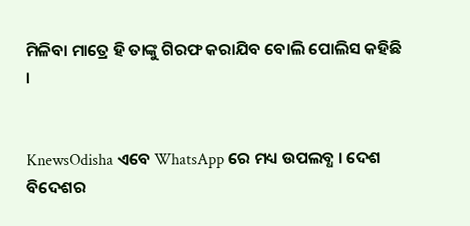ମିଳିବା ମାତ୍ରେ ହି ତାଙ୍କୁ ଗିରଫ କରାଯିବ ବୋଲି ପୋଲିସ କହିଛି ।


KnewsOdisha ଏବେ WhatsApp ରେ ମଧ୍ୟ ଉପଲବ୍ଧ । ଦେଶ ବିଦେଶର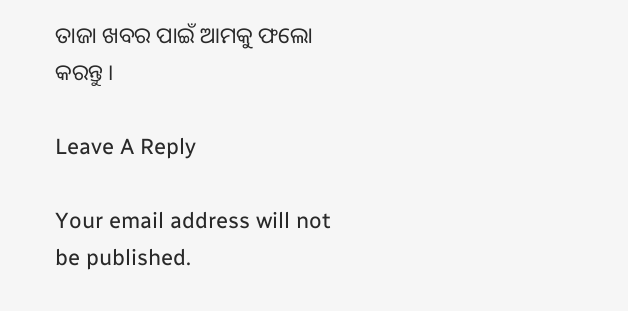ତାଜା ଖବର ପାଇଁ ଆମକୁ ଫଲୋ କରନ୍ତୁ ।

Leave A Reply

Your email address will not be published.